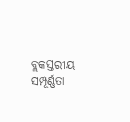ବ୍ଲକସ୍ତରୀୟ ସମ୍ପୂର୍ଣ୍ଣତା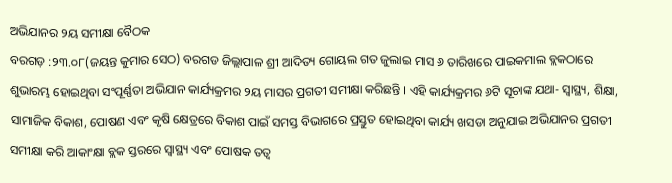ଅଭିଯାନର ୨ୟ ସମୀକ୍ଷା ବୈଠକ
ବରଗଡ଼ :୨୩.୦୮(ଜୟନ୍ତ କୁମାର ସେଠ) ବରଗଡ ଜିଲ୍ଲାପାଳ ଶ୍ରୀ ଆଦିତ୍ୟ ଗୋୟଲ ଗତ ଜୁଲାଇ ମାସ ୬ ତାରିଖରେ ପାଇକମାଲ ବ୍ଲକଠାରେ ଶୁଭାରମ୍ଭ ହୋଇଥିବା ସଂପୂର୍ଣ୍ଣତା ଅଭିଯାନ କାର୍ଯ୍ୟକ୍ରମର ୨ୟ ମାସର ପ୍ରଗତୀ ସମୀକ୍ଷା କରିଛନ୍ତି । ଏହି କାର୍ଯ୍ୟକ୍ରମର ୬ଟି ସୂଚାଙ୍କ ଯଥା- ସ୍ୱାସ୍ଥ୍ୟ, ଶିକ୍ଷା, ସାମାଜିକ ବିକାଶ, ପୋଷଣ ଏବଂ କୃଷି କ୍ଷେତ୍ରରେ ବିକାଶ ପାଇଁ ସମସ୍ତ ବିଭାଗରେ ପ୍ରସ୍ତୁତ ହୋଇଥିବା କାର୍ଯ୍ୟ ଖସଡା ଅନୁଯାଇ ଅଭିଯାନର ପ୍ରଗତୀ ସମୀକ୍ଷା କରି ଆକାଂକ୍ଷା ବ୍ଲକ ସ୍ତରରେ ସ୍ୱାସ୍ଥ୍ୟ ଏବଂ ପୋଷକ ତତ୍ୱ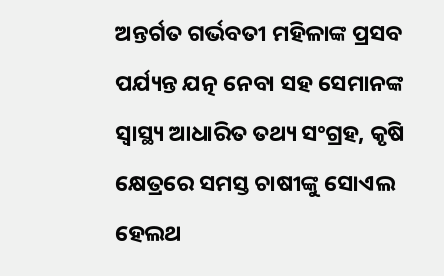ଅନ୍ତର୍ଗତ ଗର୍ଭବତୀ ମହିଳାଙ୍କ ପ୍ରସବ ପର୍ଯ୍ୟନ୍ତ ଯତ୍ନ ନେବା ସହ ସେମାନଙ୍କ ସ୍ୱାସ୍ଥ୍ୟ ଆଧାରିତ ତଥ୍ୟ ସଂଗ୍ରହ, କୃଷି କ୍ଷେତ୍ରରେ ସମସ୍ତ ଚାଷୀଙ୍କୁ ସୋଏଲ ହେଲଥ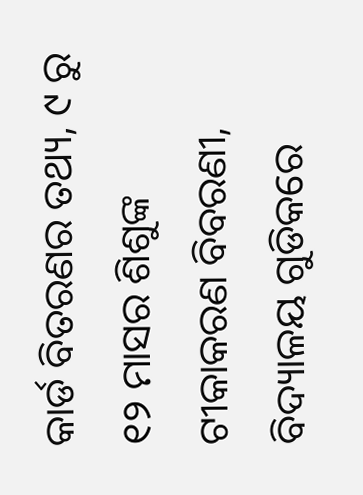କାର୍ଡ ବିତରଣର ତଥ୍ୟ, ୯ ରୁ ୧୨ ମାସର ଶିଶୁଙ୍କ ଟୀକାକରଣ ବିବରଣୀ, ବିଦ୍ୟାଳୟ ଗୁଡିକରେ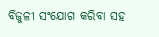ବିଜୁଳୀ ସଂଯୋଗ କରିବା ସହ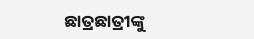ଛାତ୍ରଛାତ୍ରୀଙ୍କୁ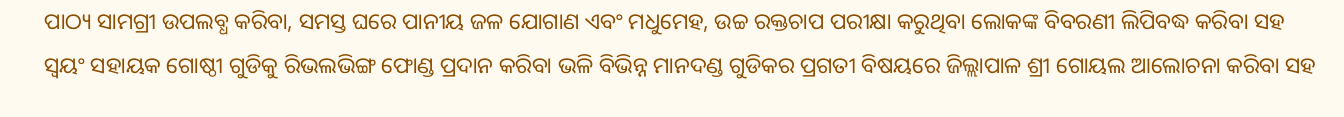ପାଠ୍ୟ ସାମଗ୍ରୀ ଉପଲବ୍ଧ କରିବା, ସମସ୍ତ ଘରେ ପାନୀୟ ଜଳ ଯୋଗାଣ ଏବଂ ମଧୁମେହ, ଉଚ୍ଚ ରକ୍ତଚାପ ପରୀକ୍ଷା କରୁଥିବା ଲୋକଙ୍କ ବିବରଣୀ ଲିପିବଦ୍ଧ କରିବା ସହ ସ୍ଵୟଂ ସହାୟକ ଗୋଷ୍ଠୀ ଗୁଡିକୁ ରିଭଲଭିଙ୍ଗ ଫୋଣ୍ଡ ପ୍ରଦାନ କରିବା ଭଳି ବିଭିନ୍ନ ମାନଦଣ୍ଡ ଗୁଡିକର ପ୍ରଗତୀ ବିଷୟରେ ଜିଲ୍ଲାପାଳ ଶ୍ରୀ ଗୋୟଲ ଆଲୋଚନା କରିବା ସହ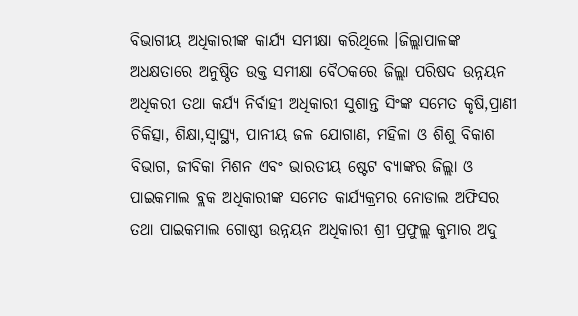ବିଭାଗୀୟ ଅଧିକାରୀଙ୍କ କାର୍ଯ୍ୟ ସମୀକ୍ଷା କରିଥିଲେ ।ଜିଲ୍ଲାପାଳଙ୍କ ଅଧକ୍ଷତାରେ ଅନୁଷ୍ଠିତ ଉକ୍ତ ସମୀକ୍ଷା ବୈଠକରେ ଜିଲ୍ଲା ପରିଷଦ ଉନ୍ନୟନ ଅଧିକରୀ ତଥା କର୍ଯ୍ୟ ନିର୍ବାହୀ ଅଧିକାରୀ ସୁଶାନ୍ତ ସିଂଙ୍କ ସମେତ କୃଷି,ପ୍ରାଣୀ ଚିକିତ୍ସା, ଶିକ୍ଷା,ସ୍ଵାସ୍ଥ୍ୟ, ପାନୀୟ ଜଳ ଯୋଗାଣ, ମହିଳା ଓ ଶିଶୁ ବିକାଶ ବିଭାଗ, ଜୀବିକା ମିଶନ ଏବଂ ଭାରତୀୟ ଷ୍ଟେଟ ବ୍ୟାଙ୍କର ଜିଲ୍ଲା ଓ ପାଇକମାଲ ବ୍ଲକ ଅଧିକାରୀଙ୍କ ସମେତ କାର୍ଯ୍ୟକ୍ରମର ନୋଡାଲ ଅଫିସର ତଥା ପାଇକମାଲ ଗୋଷ୍ଠୀ ଉନ୍ନୟନ ଅଧିକାରୀ ଶ୍ରୀ ପ୍ରଫୁଲ୍ଲ କୁମାର ଅଦୁ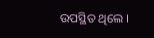ଉପସ୍ଥିତ ଥିଲେ ।